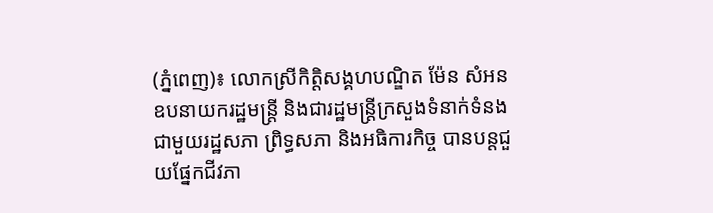(ភ្នំពេញ)៖ លោកស្រីកិតិ្តសង្គហបណ្ឌិត ម៉ែន សំអន ឧបនាយករដ្ឋមន្ត្រី និងជារដ្ឋមន្ត្រីក្រសួងទំនាក់ទំនងជាមួយរដ្ឋសភា ព្រិទ្ធសភា និងអធិការកិច្ច បានបន្តជួយផ្នែកជីវភា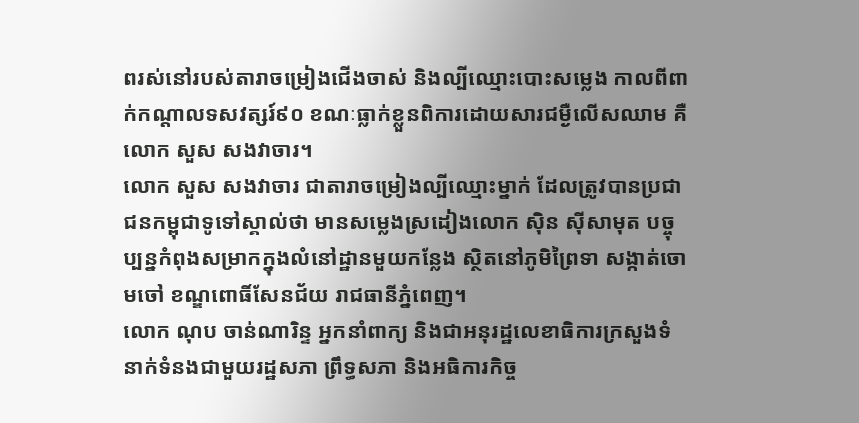ពរស់នៅរបស់តារាចម្រៀងជើងចាស់ និងល្បីឈ្មោះបោះសម្លេង កាលពីពាក់កណ្តាលទសវត្សរ៍៩០ ខណៈធ្លាក់ខ្លួនពិការដោយសារជម្ងឺលើសឈាម គឺលោក សួស សងវាចារ។
លោក សួស សងវាចារ ជាតារាចម្រៀងល្បីឈ្មោះម្នាក់ ដែលត្រូវបានប្រជាជនកម្ពុជាទូទៅស្គាល់ថា មានសម្លេងស្រដៀងលោក ស៊ិន ស៊ីសាមុត បច្ចុប្បន្នកំពុងសម្រាកក្នុងលំនៅដ្ឋានមួយកន្លែង ស្ថិតនៅភូមិព្រៃទា សង្កាត់ចោមចៅ ខណ្ឌពោធិ៍សែនជ័យ រាជធានីភ្នំពេញ។
លោក ណុប ចាន់ណារិន្ទ អ្នកនាំពាក្យ និងជាអនុរដ្ឋលេខាធិការក្រសួងទំនាក់ទំនងជាមួយរដ្ឋសភា ព្រឹទ្ធសភា និងអធិការកិច្ច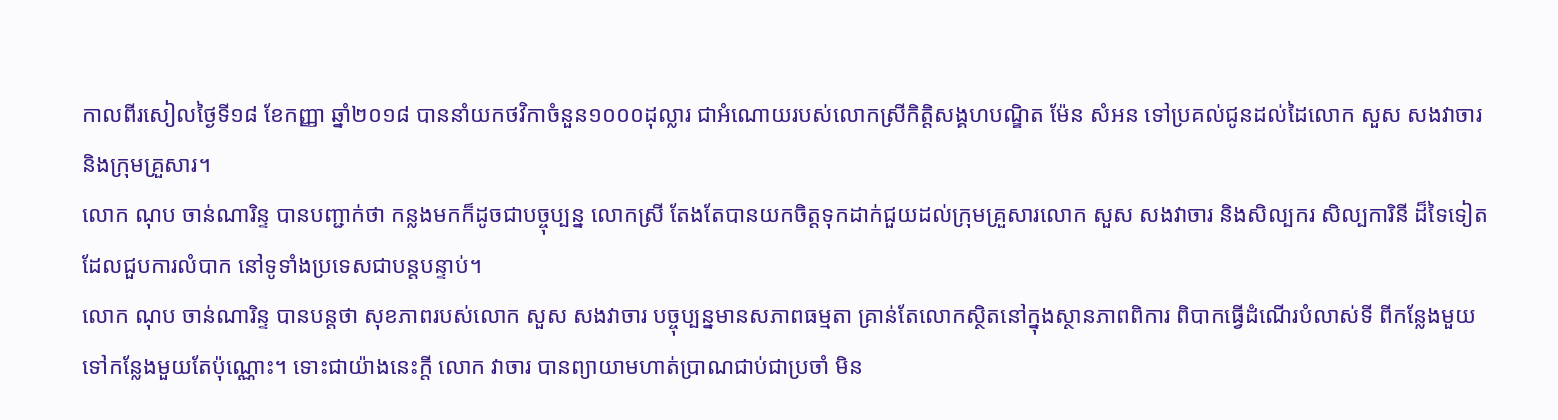កាលពីរសៀលថ្ងៃទី១៨ ខែកញ្ញា ឆ្នាំ២០១៨ បាននាំយកថវិកាចំនួន១០០០ដុល្លារ ជាអំណោយរបស់លោកស្រីកិតិ្តសង្គហបណ្ឌិត ម៉ែន សំអន ទៅប្រគល់ជូនដល់ដៃលោក សួស សងវាចារ និងក្រុមគ្រួសារ។
លោក ណុប ចាន់ណារិន្ទ បានបញ្ជាក់ថា កន្លងមកក៏ដូចជាបច្ចុប្បន្ន លោកស្រី តែងតែបានយកចិត្តទុកដាក់ជួយដល់ក្រុមគ្រួសារលោក សួស សងវាចារ និងសិល្បករ សិល្បការិនី ដ៏ទៃទៀតដែលជួបការលំបាក នៅទូទាំងប្រទេសជាបន្តបន្ទាប់។
លោក ណុប ចាន់ណារិន្ទ បានបន្តថា សុខភាពរបស់លោក សួស សងវាចារ បច្ចុប្បន្នមានសភាពធម្មតា គ្រាន់តែលោកស្ថិតនៅក្នុងស្ថានភាពពិការ ពិបាកធ្វើដំណើរបំលាស់ទី ពីកន្លែងមួយទៅកន្លែងមួយតែប៉ុណ្ណោះ។ ទោះជាយ៉ាងនេះក្តី លោក វាចារ បានព្យាយាមហាត់ប្រាណជាប់ជាប្រចាំ មិន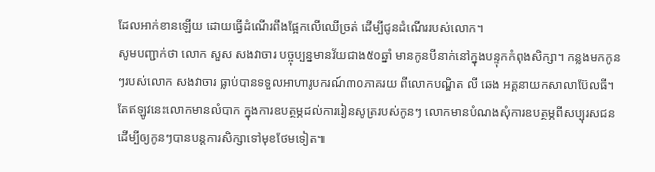ដែលអាក់ខានឡើយ ដោយធ្វើដំណើរពឹងផ្អែកលើឈើច្រត់ ដើម្បីជូនដំណើររបស់លោក។
សូមបញ្ជាក់ថា លោក សួស សងវាចារ បច្ចុប្បន្នមានវ័យជាង៥០ឆ្នាំ មានកូនបីនាក់នៅក្នុងបន្ទុកកំពុងសិក្សា។ កន្លងមកកូនៗរបស់លោក សងវាចារ ធ្លាប់បានទទួលអាហារូបករណ៍៣០ភាគរយ ពីលោកបណ្ឌិត លី ឆេង អគ្គនាយកសាលាប៊ែលធី។ តែឥឡូវនេះលោកមានលំបាក ក្នុងការឧបត្ថម្ភដល់ការរៀនសូត្ររបស់កូនៗ លោកមានបំណងសុំការឧបត្ថម្ភពីសប្បុរសជន ដើម្បីឲ្យកូនៗបានបន្តការសិក្សាទៅមុខថែមទៀត៕